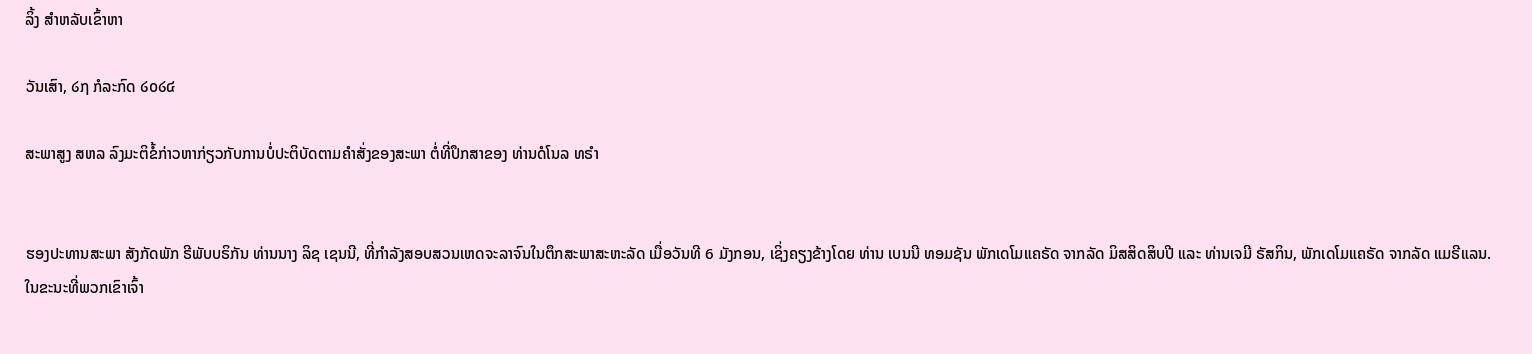ລິ້ງ ສຳຫລັບເຂົ້າຫາ

ວັນເສົາ, ໒໗ ກໍລະກົດ ໒໐໒໔

ສະພາສູງ ສຫລ ລົງມະຕິຂໍ້ກ່າວຫາກ່ຽວກັບການບໍ່ປະຕິບັດຕາມຄຳສັ່ງຂອງສະພາ ຕໍ່ທີ່ປຶກສາຂອງ ທ່ານດໍໂນລ ທຣໍາ


ຮອງປະທານສະພາ ສັງກັດພັກ ຣີພັບບຣິກັນ ທ່ານນາງ ລິຊ ເຊນນີ, ທີ່ກໍາລັງສອບສວນເຫດຈະລາຈົນໃນຕຶກສະພາສະຫະລັດ ເມື່ອວັນທີ 6 ມັງກອນ, ເຊິ່ງຄຽງຂ້າງໂດຍ ທ່ານ ເບນນີ ທອມຊັນ ພັກເດໂມແຄຣັດ ຈາກລັດ ມິສສິດສິບປີ ແລະ ທ່ານເຈມີ ຣັສກິນ, ພັກເດໂມແຄຣັດ ຈາກລັດ ແມຣີແລນ. ໃນຂະນະທີ່ພວກເຂົາເຈົ້າ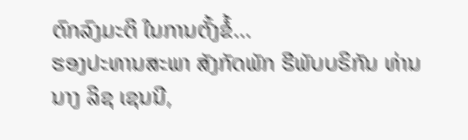ຕົກລົງມະຕິ ໃນການຕັ້ງຂໍ້...
ຮອງປະທານສະພາ ສັງກັດພັກ ຣີພັບບຣິກັນ ທ່ານນາງ ລິຊ ເຊນນີ,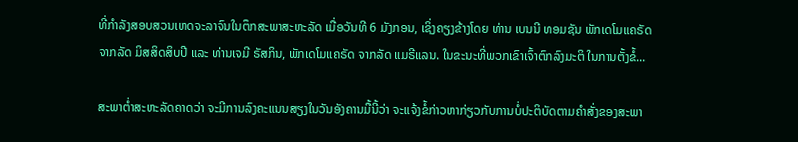ທີ່ກໍາລັງສອບສວນເຫດຈະລາຈົນໃນຕຶກສະພາສະຫະລັດ ເມື່ອວັນທີ 6 ມັງກອນ, ເຊິ່ງຄຽງຂ້າງໂດຍ ທ່ານ ເບນນີ ທອມຊັນ ພັກເດໂມແຄຣັດ ຈາກລັດ ມິສສິດສິບປີ ແລະ ທ່ານເຈມີ ຣັສກິນ, ພັກເດໂມແຄຣັດ ຈາກລັດ ແມຣີແລນ. ໃນຂະນະທີ່ພວກເຂົາເຈົ້າຕົກລົງມະຕິ ໃນການຕັ້ງຂໍ້...

ສະພາຕໍ່າສະຫະລັດຄາດວ່າ ຈະມີການລົງຄະແນນສຽງໃນວັນອັງຄານມື້ນີ້ວ່າ ຈະແຈ້ງຂໍ້ກ່າວຫາກ່ຽວກັບການບໍ່ປະຕິບັດຕາມຄຳສັ່ງຂອງສະພາ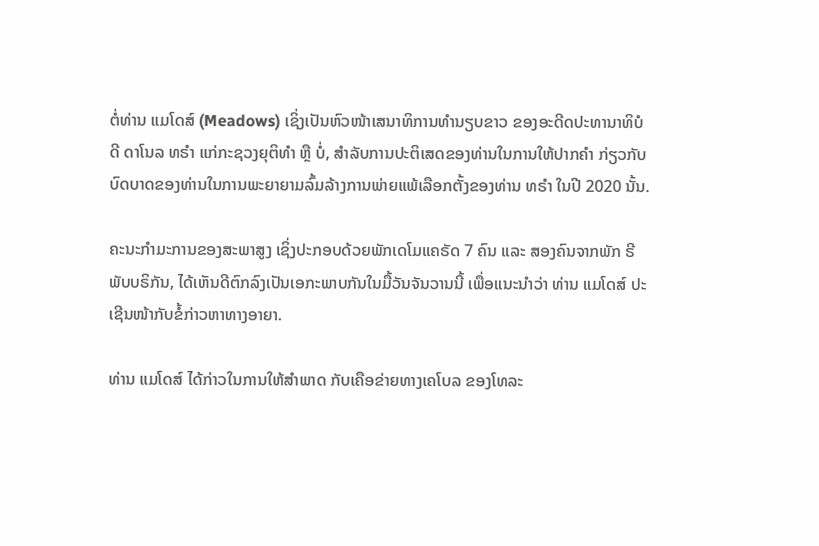ຕໍ່ທ່ານ ແມໂດສ໌ (Meadows) ເຊິ່ງເປັນຫົວໜ້າເສນາທິການທໍານຽບຂາວ ຂອງອະດີດປະທານາທິບໍດີ ດາໂນລ ທຣໍາ ແກ່ກະຊວງຍຸຕິທໍາ ຫຼື ບໍ່, ສໍາລັບການປະຕິເສດຂອງທ່ານໃນການໃຫ້ປາກຄຳ ກ່ຽວກັບບົດບາດຂອງທ່ານໃນການພະຍາຍາມລົ້ມລ້າງການພ່າຍແພ້ເລືອກຕັ້ງຂອງທ່ານ ທຣໍາ ໃນປີ 2020 ນັ້ນ.

ຄະນະກໍາມະການຂອງສະພາສູງ ເຊິ່ງປະກອບດ້ວຍພັກເດໂມແຄຣັດ 7 ຄົນ ແລະ ສອງຄົນຈາກພັກ ຣີພັບບຣິກັນ, ໄດ້ເຫັນດີຕົກລົງເປັນເອກະພາບກັນໃນມື້ວັນຈັນວານນີ້ ເພື່ອແນະນໍາວ່າ ທ່ານ ແມໂດສ໌ ປະເຊີນໜ້າກັບຂໍ້ກ່າວຫາທາງອາຍາ.

ທ່ານ ແມໂດສ໌ ໄດ້ກ່າວໃນການໃຫ້ສໍາພາດ ກັບເຄືອຂ່າຍທາງເຄໂບລ ຂອງໂທລະ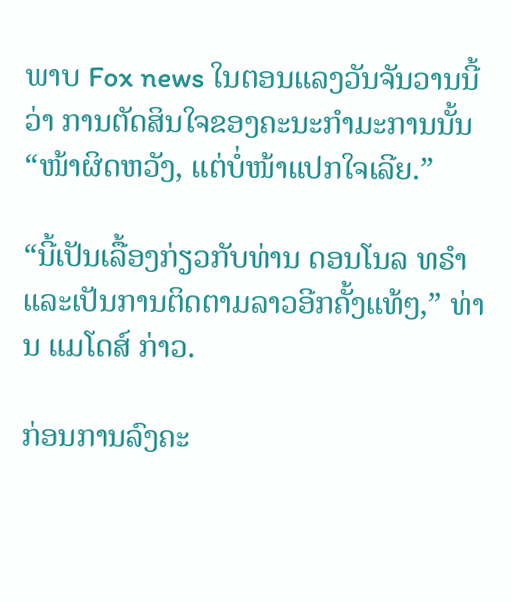ພາບ Fox news ໃນຕອນແລງວັນຈັນວານນີ້ວ່າ ການຕັດສິນໃຈຂອງຄະນະກໍາມະການນັ້ນ “ໜ້າຜິດຫວັງ, ແຕ່ບໍ່ໜ້າແປກໃຈເລີຍ.”

“ນີ້ເປັນເລື້ອງກ່ຽວກັບທ່ານ ດອນໂນລ ທຣໍາ ແລະເປັນການຕິດຕາມລາວອີກຄັ້ງແທ້ໆ,” ທ່ານ ແມໂດສ໌ ກ່າວ.

ກ່ອນການລົງຄະ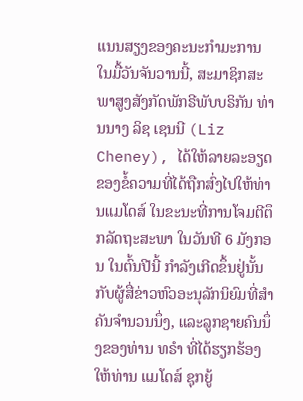ແນນສຽງຂອງຄະນະກໍາມະການໃນມື້ວັນຈັນວານນີ້, ສະມາຊິກສະພາສູງສັງກັດພັກຣີພັບບຣິກັນ ທ່ານນາງ ລິຊ ເຊນນີ (Liz Cheney), ໄດ້ໃຫ້ລາຍລະອຽດຂອງຂໍ້ຄວາມທີ່ໄດ້ຖືກສົ່ງໄປໃຫ້ທ່ານແມໂດສ໌ ໃນຂະນະທີ່ການໂຈມຕີຕຶກລັດຖະສະພາ ໃນວັນທີ 6 ມັງກອນ ໃນຕົ້ນປີນີ້ ກຳລັງເກີດຂຶ້ນຢູ່ນັ້ນ ກັບຜູ້ສື່ຂ່າວຫົວອະນຸລັກນິຍົມທີ່ສຳຄັນຈຳນວນນຶ່ງ, ແລະລູກຊາຍຄົນນຶ່ງຂອງທ່ານ ທຣໍາ ທີ່ໄດ້ຮຽກຮ້ອງໃຫ້ທ່ານ ແມໂດສ໌ ຊຸກຍູ້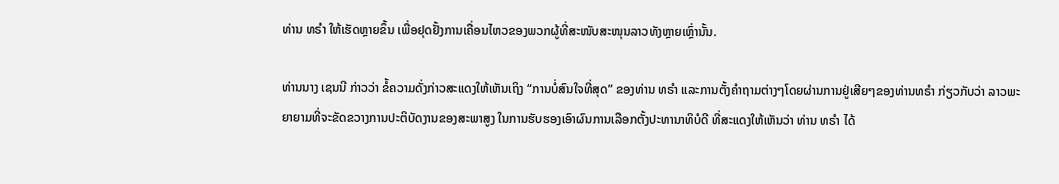ທ່ານ ທຣໍາ ໃຫ້ເຮັດຫຼາຍຂຶ້ນ ເພື່ອຢຸດຢັ້ງການເຄື່ອນໄຫວຂອງພວກຜູ້ທີ່ສະໜັບສະໜຸນລາວທັງຫຼາຍເຫຼົ່ານັ້ນ.

ທ່ານນາງ ເຊນນີ ກ່າວວ່າ ຂໍ້ຄວາມດັ່ງກ່າວສະແດງໃຫ້ເຫັນເຖິງ “ການບໍ່ສົນໃຈທີ່ສຸດ” ຂອງທ່ານ ທຣໍາ ແລະການຕັ້ງຄໍາຖາມຕ່າງໆໂດຍຜ່ານການຢູ່ເສີຍໆຂອງທ່ານທຣໍາ ກ່ຽວກັບວ່າ ລາວພະຍາຍາມທີ່ຈະຂັດຂວາງການປະຕິບັດງານຂອງສະພາສູງ ໃນການຮັບຮອງເອົາຜົນການເລືອກຕັ້ງປະທານາທິບໍດີ ທີ່ສະແດງໃຫ້ເຫັນວ່າ ທ່ານ ທຣໍາ ໄດ້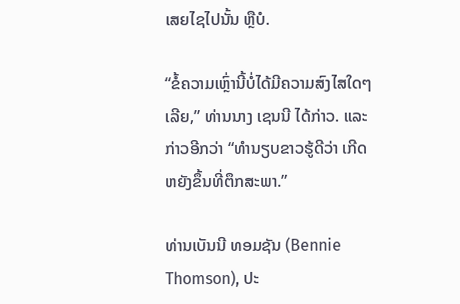ເສຍໄຊໄປນັ້ນ ຫຼືບໍ.

“ຂໍ້ຄວາມເຫຼົ່ານີ້ບໍ່ໄດ້ມີຄວາມສົງໄສໃດໆເລີຍ,” ທ່ານນາງ ເຊນນີ ໄດ້ກ່າວ. ແລະກ່າວອີກວ່າ “ທໍານຽບຂາວຮູ້ດີວ່າ ເກີດຫຍັງຂຶ້ນທີ່ຕຶກສະພາ.”

ທ່ານເບັນນີ ທອມຊັນ (Bennie Thomson), ປະ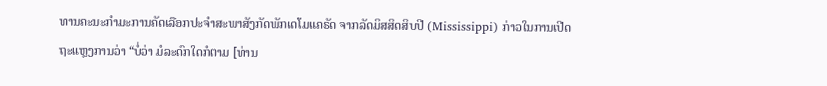ທານຄະນະກໍາມະການຄັດເລືອກປະຈໍາສະພາສັງກັດພັກເດໂມແຄຣັດ ຈາກລັດມິສສິດສິບປີ (Mississippi) ກ່າວໃນການເປີດຖະແຫຼງການວ່າ “ບໍ່ວ່າ ມໍລະດົກໃດກໍຕາມ [ທ່ານ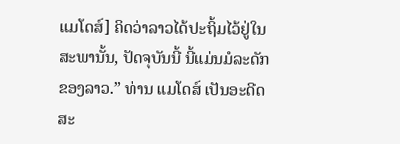ແມໂດສ໌] ຄິດວ່າລາວໄດ້ປະຖິ້ມໄວ້ຢູ່ໃນສະພານັ້ນ, ປັດຈຸບັນນີ້ ນີ້ແມ່ນມໍລະດັກຂອງລາວ.” ທ່ານ ແມໂດສ໌ ເປັນອະດີດສະ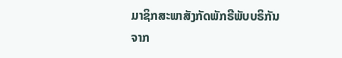ມາຊິກສະພາສັງກັດພັກຣີພັບບຣິກັນ ຈາກ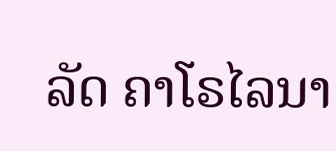ລັດ ຄາໂຣໄລນາ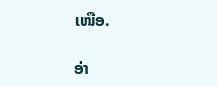ເໜືອ.

ອ່າ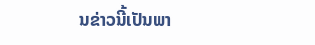ນຂ່າວນີ້ເປັນພາ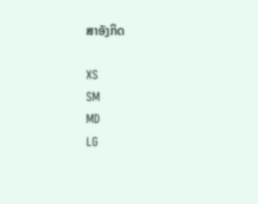ສາອັງກິດ

XS
SM
MD
LG